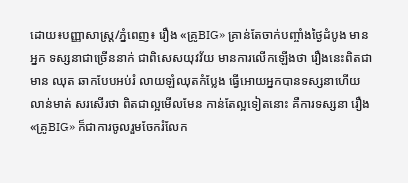ដោយ៖បញ្ញាសាស្រ្ត/ភ្នំពេញ៖ រឿង «គ្រូBIG» គ្រាន់តែចាក់បញ្ចាំងថ្ងៃដំបូង មានអ្នក ទស្សនាជាច្រើននាក់ ជាពិសេសយុវវ័យ មានការលើកឡើងថា រឿងនេះពិតជា មាន ឈុត ឆាកបែបអប់រំ លាយឡំឈុតកំប្លែង ធ្វើអោយអ្នកបានទស្សនាហើយ លាន់មាត់ សរសើរថា ពិតជាល្អមើលមែន កាន់តែល្អទៀតនោះ គឺការទស្សនា រឿង «គ្រូBIG» ក៏ជាការចូលរួមចែករំលែក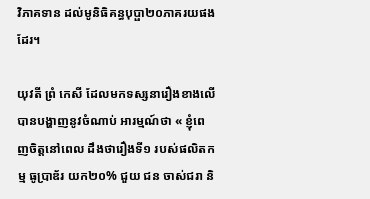វិភាគទាន ដល់មូនិធិគន្ធបុប្ផា២០ភាគរយផងដែរ។

យុវតី ព្រំ កេសី ដែលមកទស្សនារឿងខាងលើ បានបង្ហាញនូវចំណាប់ អារម្មណ៍ថា « ខ្ញុំពេញចិត្តនៅពេល ដឹងថារឿងទី១ របស់ផលិតកម្ម ធូប្រាឌ័រ យក២០% ជួយ ជន ចាស់ជរា និ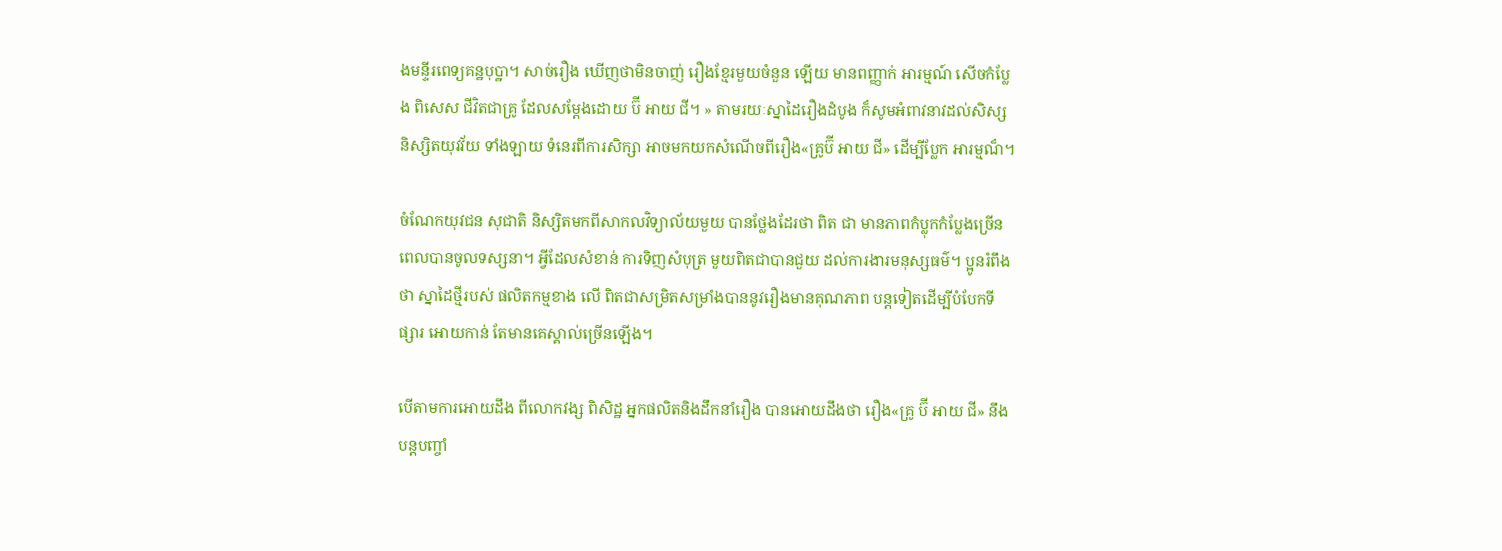ងមន្ទីរពេទ្យគន្ឋបុប្ឋា។ សាច់រឿង ឃើញថាមិនចាញ់ រឿងខ្មែរមួយចំនួន ឡើយ មានពញ្ញាក់ អារម្មណ៍ សើចកំប្លែង ពិសេស ជីវិតជាគ្រូ ដែលសម្តែងដោយ ប៊ី អាយ ជី។ » តាមរយៈស្នាដៃរឿងដំបូង ក៏សូមអំពាវនាវដល់សិស្ស និស្សិតយុវវ័យ ទាំងឡាយ ទំនេរពីការសិក្សា អាចមកយកសំណើចពីរឿង«គ្រូប៊ី អាយ ជី» ដើម្បីប្លែក អារម្មណ៏។

ចំណែកយុវជន សុជាតិ និស្សិតមកពីសាកលវិទ្យាល័យមួយ បានថ្លែងដែរថា ពិត ជា មានភាពកំប្លុកកំប្លែងច្រើន ពេលបានចូលទស្សនា។ អ្វីដែលសំខាន់ ការទិញសំបុត្រ មួយពិតជាបានជួយ ដល់ការងារមនុស្សធម៌។ ប្អូនរំពឹងថា ស្នាដៃថ្មីរបស់ ផលិតកម្មខាង លើ ពិតជាសម្រិតសម្រាំងបាននូវរឿងមានគុណភាព បន្តទៀតដើម្បីបំបែកទីផ្សារ អោយកាន់ តែមានគេស្គាល់ច្រើនឡើង។

បើតាមការអោយដឹង ពីលោកវង្ស ពិសិដ្ឋ អ្នកផលិតនិងដឹកនាំរឿង បានអោយដឹងថា រឿង«គ្រូ ប៊ី អាយ ជី» នឹងបន្តបញ្ចាំ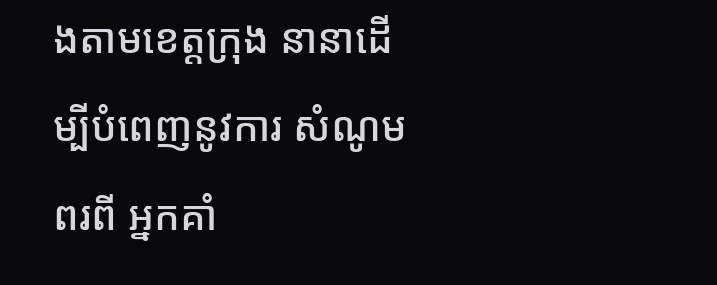ងតាមខេត្តក្រុង នានាដើម្បីបំពេញនូវការ សំណូម ពរពី អ្នកគាំ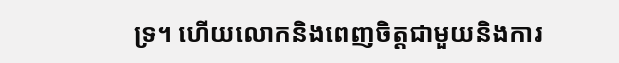ទ្រ។ ហើយលោកនិងពេញចិត្តជាមួយនិងការ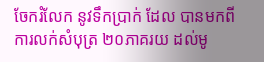ចែករំលែក នូវទឹកប្រាក់ ដែល បានមកពីការលក់សំបុត្រ ២០ភាគរយ ដល់មូ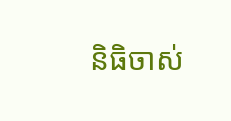និធិចាស់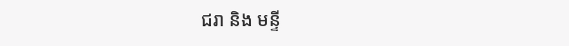ជរា និង មន្ទី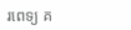រពេទ្យ គ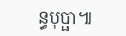ន្ធបុប្ផា៕